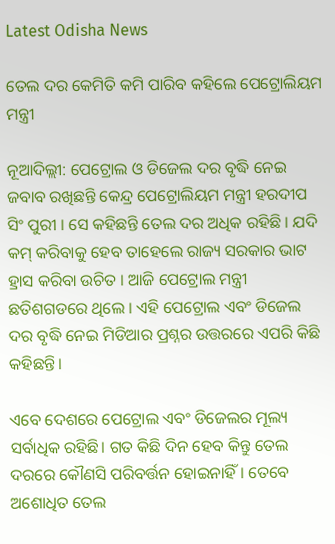Latest Odisha News

ତେଲ ଦର କେମିତି କମି ପାରିବ କହିଲେ ପେଟ୍ରୋଲିୟମ ମନ୍ତ୍ରୀ

ନୂଆଦିଲ୍ଲୀ: ପେଟ୍ରୋଲ ଓ ଡିଜେଲ ଦର ବୃଦ୍ଧି ନେଇ ଜବାବ ରଖିଛନ୍ତି କେନ୍ଦ୍ର ପେଟ୍ରୋଲିୟମ ମନ୍ତ୍ରୀ ହରଦୀପ ସିଂ ପୁରୀ । ସେ କହିଛନ୍ତି ତେଲ ଦର ଅଧିକ ରହିଛି । ଯଦି କମ୍ କରିବାକୁ ହେବ ତାହେଲେ ରାଜ୍ୟ ସରକାର ଭାଟ ହ୍ରାସ କରିବା ଉଚିତ । ଆଜି ପେଟ୍ରୋଲ ମନ୍ତ୍ରୀ ଛତିଶଗଡରେ ଥିଲେ । ଏହି ପେଟ୍ରୋଲ ଏବଂ ଡିଜେଲ ଦର ବୃଦ୍ଧି ନେଇ ମିଡିଆର ପ୍ରଶ୍ନର ଉତ୍ତରରେ ଏପରି କିଛି କହିଛନ୍ତି।

ଏବେ ଦେଶରେ ପେଟ୍ରୋଲ ଏବଂ ଡିଜେଲର ମୂଲ୍ୟ ସର୍ବାଧିକ ରହିଛି। ଗତ କିଛି ଦିନ ହେବ କିନ୍ତୁ ତେଲ ଦରରେ କୌଣସି ପରିବର୍ତ୍ତନ ହୋଇନାହିଁ। ତେବେ ଅଶୋଧିତ ତେଲ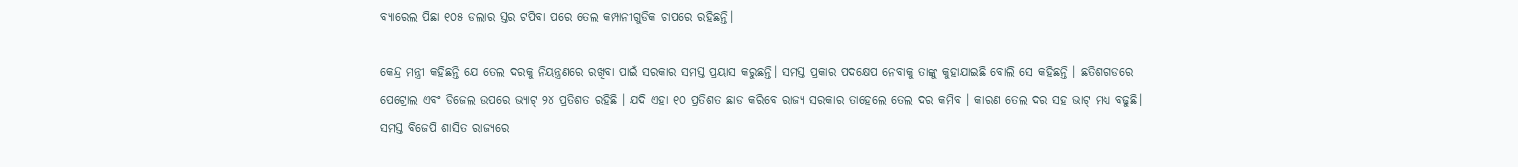ବ୍ୟାରେଲ ପିଛା ୧୦୫ ଡଲାର ସ୍ତର ଟପିବା ପରେ ତେଲ କମ୍ପାନୀଗୁଡିକ ଚାପରେ ରହିଛନ୍ତି।

କେନ୍ଦ୍ର ମନ୍ତ୍ରୀ କହିଛନ୍ତି ଯେ ତେଲ ଦରକୁ ନିୟନ୍ତ୍ରଣରେ ରଖିବା ପାଇଁ ସରକାର ସମସ୍ତ ପ୍ରୟାସ କରୁଛନ୍ତି। ସମସ୍ତ ପ୍ରକାର ପଦକ୍ଷେପ ନେବାକୁ ତାଙ୍କୁ କୁହାଯାଇଛି ବୋଲି ସେ କହିଛନ୍ତି । ଛତିଶଗଡରେ ପେଟ୍ରୋଲ ଏବଂ ଡିଜେଲ ଉପରେ ଭ୍ୟାଟ୍ ୨୪ ପ୍ରତିଶତ ରହିଛି । ଯଦି ଏହା ୧୦ ପ୍ରତିଶତ ଛାଡ କରିବେ ରାଜ୍ୟ ସରକାର ତାହେଲେ ତେଲ ଦର କମିବ । କାରଣ ତେଲ ଦର ସହ ଭାଟ୍ ମଧ୍ୟ ବଢୁଛି। ସମସ୍ତ ବିଜେପି ଶାସିତ ରାଜ୍ୟରେ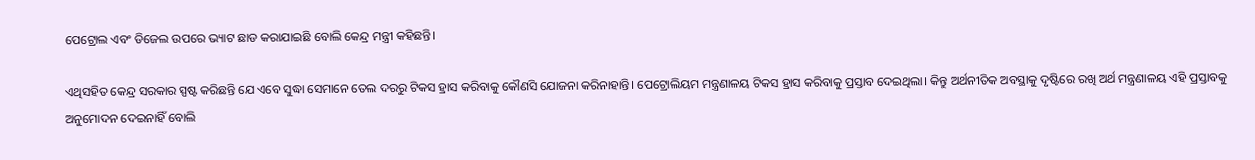ପେଟ୍ରୋଲ ଏବଂ ଡିଜେଲ ଉପରେ ଭ୍ୟାଟ ଛାଡ କରାଯାଇଛି ବୋଲି କେନ୍ଦ୍ର ମନ୍ତ୍ରୀ କହିଛନ୍ତି।

ଏଥିସହିତ କେନ୍ଦ୍ର ସରକାର ସ୍ପଷ୍ଟ କରିଛନ୍ତି ଯେ ଏବେ ସୁଦ୍ଧା ସେମାନେ ତେଲ ଦରରୁ ଟିକସ ହ୍ରାସ କରିବାକୁ କୌଣସି ଯୋଜନା କରିନାହାନ୍ତି। ପେଟ୍ରୋଲିୟମ ମନ୍ତ୍ରଣାଳୟ ଟିକସ ହ୍ରାସ କରିବାକୁ ପ୍ରସ୍ତାବ ଦେଇଥିଲା। କିନ୍ତୁ ଅର୍ଥନୀତିକ ଅବସ୍ଥାକୁ ଦୃଷ୍ଟିରେ ରଖି ଅର୍ଥ ମନ୍ତ୍ରଣାଳୟ ଏହି ପ୍ରସ୍ତାବକୁ ଅନୁମୋଦନ ଦେଇନାହିଁ ବୋଲି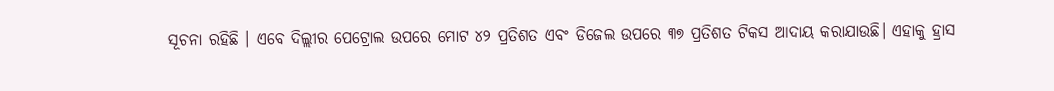ସୂଚନା ରହିଛି । ଏବେ ଦିଲ୍ଲୀର ପେଟ୍ରୋଲ ଉପରେ ମୋଟ ୪୨ ପ୍ରତିଶତ ଏବଂ ଡିଜେଲ ଉପରେ ୩୭ ପ୍ରତିଶତ ଟିକସ ଆଦାୟ କରାଯାଉଛି। ଏହାକୁ ହ୍ରାସ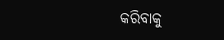କରିବାକୁ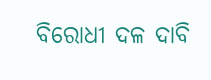ବିରୋଧୀ ଦଳ ଦାବି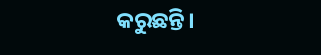କରୁଛନ୍ତି।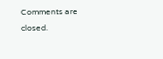Comments are closed.